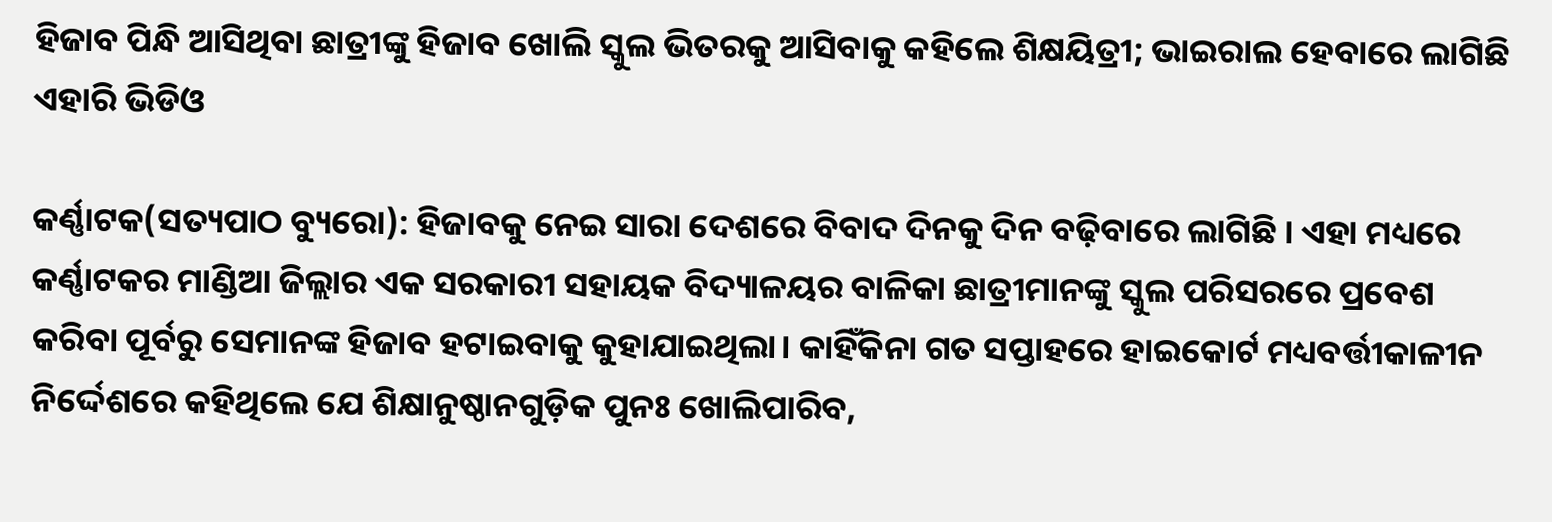ହିଜାବ ପିନ୍ଧି ଆସିଥିବା ଛାତ୍ରୀଙ୍କୁ ହିଜାବ ଖୋଲି ସ୍କୁଲ ଭିତରକୁ ଆସିବାକୁ କହିଲେ ଶିକ୍ଷୟିତ୍ରୀ; ଭାଇରାଲ ହେବାରେ ଲାଗିଛି ଏହାରି ଭିଡିଓ

କର୍ଣ୍ଣାଟକ(ସତ୍ୟପାଠ ବ୍ୟୁରୋ): ହିଜାବକୁ ନେଇ ସାରା ଦେଶରେ ବିବାଦ ଦିନକୁ ଦିନ ବଢ଼ିବାରେ ଲାଗିଛି । ଏହା ମଧ୍ୟରେ କର୍ଣ୍ଣାଟକର ମାଣ୍ଡିଆ ଜିଲ୍ଲାର ଏକ ସରକାରୀ ସହାୟକ ବିଦ୍ୟାଳୟର ବାଳିକା ଛାତ୍ରୀମାନଙ୍କୁ ସ୍କୁଲ ପରିସରରେ ପ୍ରବେଶ କରିବା ପୂର୍ବରୁ ସେମାନଙ୍କ ହିଜାବ ହଟାଇବାକୁ କୁହାଯାଇଥିଲା। କାହିଁକିନା ଗତ ସପ୍ତାହରେ ହାଇକୋର୍ଟ ମଧ୍ୟବର୍ତ୍ତୀକାଳୀନ ନିର୍ଦ୍ଦେଶରେ କହିଥିଲେ ଯେ ଶିକ୍ଷାନୁଷ୍ଠାନଗୁଡ଼ିକ ପୁନଃ ଖୋଲିପାରିବ,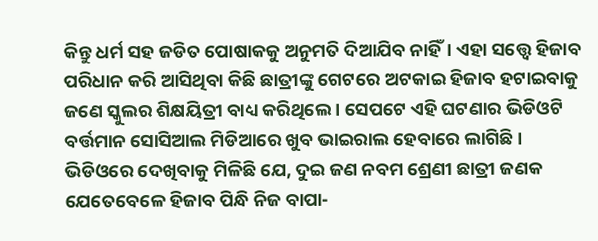କିନ୍ତୁ ଧର୍ମ ସହ ଜଡିତ ପୋଷାକକୁ ଅନୁମତି ଦିଆଯିବ ନାହିଁ। ଏହା ସତ୍ତ୍ୱେ ହିଜାବ ପରିଧାନ କରି ଆସିଥିବା କିଛି ଛାତ୍ରୀଙ୍କୁ ଗେଟରେ ଅଟକାଇ ହିଜାବ ହଟାଇବାକୁ ଜଣେ ସ୍କୁଲର ଶିକ୍ଷୟିତ୍ରୀ ବାଧ୍ୟ କରିଥିଲେ । ସେପଟେ ଏହି ଘଟଣାର ଭିଡିଓଟି ବର୍ତ୍ତମାନ ସୋସିଆଲ ମିଡିଆରେ ଖୁବ ଭାଇରାଲ ହେବାରେ ଲାଗିଛି । ଭିଡିଓରେ ଦେଖିବାକୁ ମିଳିଛି ଯେ, ଦୁଇ ଜଣ ନବମ ଶ୍ରେଣୀ ଛାତ୍ରୀ ଜଣକ ଯେତେବେଳେ ହିଜାବ ପିନ୍ଧି ନିଜ ବାପା-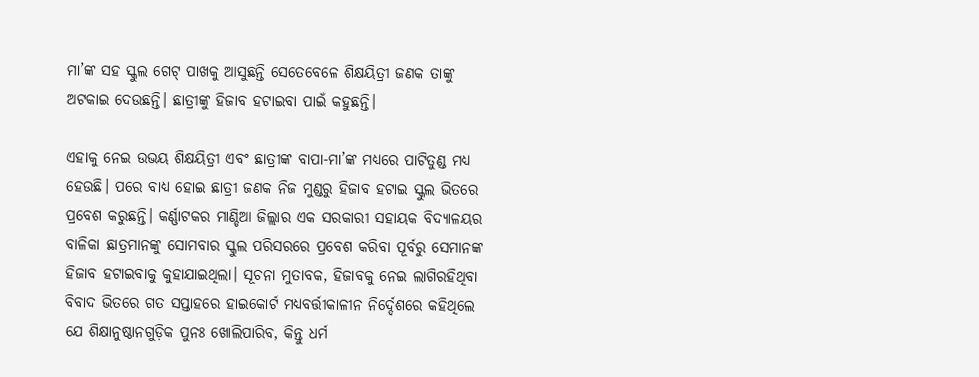ମା’ଙ୍କ ସହ ସ୍କୁଲ ଗେଟ୍ ପାଖକୁ ଆସୁଛନ୍ତି ସେତେବେଳେ ଶିକ୍ଷୟିତ୍ରୀ ଜଣକ ତାଙ୍କୁ ଅଟକାଇ ଦେଉଛନ୍ତି। ଛାତ୍ରୀଙ୍କୁ ହିଜାବ ହଟାଇବା ପାଇଁ କହୁଛନ୍ତି।

ଏହାକୁ ନେଇ ଉଭୟ ଶିକ୍ଷୟିତ୍ରୀ ଏବଂ ଛାତ୍ରୀଙ୍କ ବାପା-ମା’ଙ୍କ ମଧ୍ୟରେ ପାଟିତୁଣ୍ଡ ମଧ୍ୟ ହେଉଛି। ପରେ ବାଧ୍ୟ ହୋଇ ଛାତ୍ରୀ ଜଣକ ନିଜ ମୁଣ୍ଡରୁ ହିଜାବ ହଟାଇ ସ୍କୁଲ ଭିତରେ ପ୍ରବେଶ କରୁଛନ୍ତି। କର୍ଣ୍ଣାଟକର ମାଣ୍ଡିଆ ଜିଲ୍ଲାର ଏକ ସରକାରୀ ସହାୟକ ବିଦ୍ୟାଳୟର ବାଳିକା ଛାତ୍ରମାନଙ୍କୁ ସୋମବାର ସ୍କୁଲ ପରିସରରେ ପ୍ରବେଶ କରିବା ପୂର୍ବରୁ ସେମାନଙ୍କ ହିଜାବ ହଟାଇବାକୁ କୁହାଯାଇଥିଲା। ସୂଚନା ମୁତାବକ, ହିଜାବକୁ ନେଇ ଲାଗିରହିଥିବା ବିବାଦ ଭିତରେ ଗତ ସପ୍ତାହରେ ହାଇକୋର୍ଟ ମଧ୍ୟବର୍ତ୍ତୀକାଳୀନ ନିର୍ଦ୍ଦେଶରେ କହିଥିଲେ ଯେ ଶିକ୍ଷାନୁଷ୍ଠାନଗୁଡ଼ିକ ପୁନଃ ଖୋଲିପାରିବ, କିନ୍ତୁ ଧର୍ମ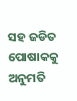ସହ ଜଡିତ ପୋଷାକକୁ ଅନୁମତି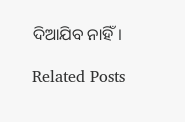ଦିଆଯିବ ନାହିଁ।

Related Posts